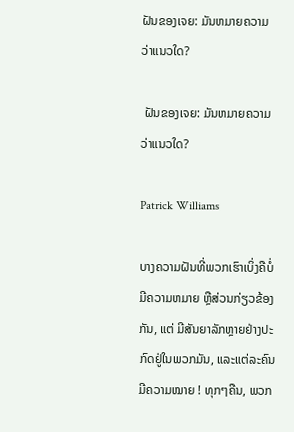ຝັນຂອງເຈຍ: ມັນຫມາຍຄວາມວ່າແນວໃດ?

 ຝັນຂອງເຈຍ: ມັນຫມາຍຄວາມວ່າແນວໃດ?

Patrick Williams

ບາງຄວາມຝັນທີ່ພວກເຮົາເບິ່ງຄືບໍ່ມີຄວາມຫມາຍ ຫຼືສ່ວນກ່ຽວຂ້ອງກັນ, ແຕ່ ມີສັນຍາລັກຫຼາຍຢ່າງປະກົດຢູ່ໃນພວກມັນ, ແລະແຕ່ລະຄົນມີຄວາມໝາຍ ! ທຸກໆຄືນ, ພວກ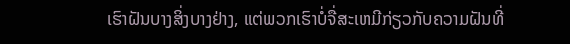ເຮົາຝັນບາງສິ່ງບາງຢ່າງ, ແຕ່ພວກເຮົາບໍ່ຈື່ສະເຫມີກ່ຽວກັບຄວາມຝັນທີ່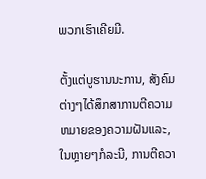ພວກເຮົາເຄີຍມີ.

ຕັ້ງແຕ່ບູຮານນະການ, ສັງຄົມຕ່າງໆໄດ້ສຶກສາການຕີຄວາມຫມາຍຂອງຄວາມຝັນແລະ, ໃນຫຼາຍໆກໍລະນີ, ການຕີຄວາ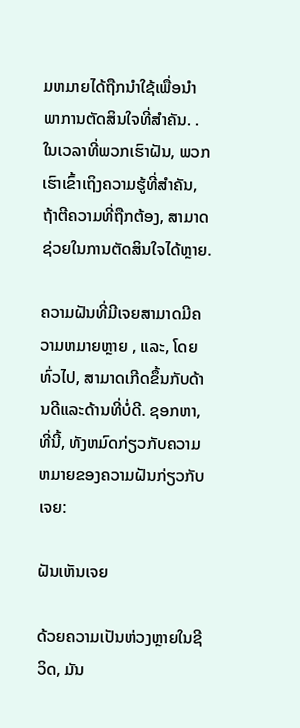ມຫມາຍໄດ້ຖືກນໍາໃຊ້ເພື່ອນໍາພາການຕັດສິນໃຈທີ່ສໍາຄັນ. . ໃນເວລາທີ່ພວກເຮົາຝັນ, ພວກເຮົາເຂົ້າເຖິງຄວາມຮູ້ທີ່ສໍາຄັນ, ຖ້າຕີຄວາມທີ່ຖືກຕ້ອງ, ສາມາດຊ່ວຍໃນການຕັດສິນໃຈໄດ້ຫຼາຍ.

ຄວາມຝັນທີ່ມີເຈຍສາມາດມີຄວາມຫມາຍຫຼາຍ , ແລະ, ໂດຍທົ່ວໄປ, ສາມາດເກີດຂຶ້ນກັບດ້ານດີແລະດ້ານທີ່ບໍ່ດີ. ຊອກຫາ, ທີ່ນີ້, ທັງຫມົດກ່ຽວກັບຄວາມຫມາຍຂອງຄວາມຝັນກ່ຽວກັບເຈຍ:

ຝັນເຫັນເຈຍ

ດ້ວຍຄວາມເປັນຫ່ວງຫຼາຍໃນຊີວິດ, ມັນ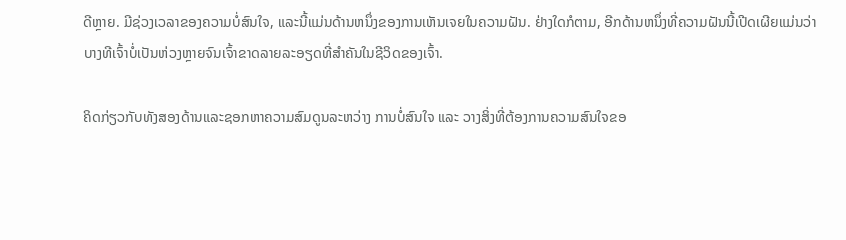ດີຫຼາຍ. ມີຊ່ວງເວລາຂອງຄວາມບໍ່ສົນໃຈ, ແລະນີ້ແມ່ນດ້ານຫນຶ່ງຂອງການເຫັນເຈຍໃນຄວາມຝັນ. ຢ່າງໃດກໍຕາມ, ອີກດ້ານຫນຶ່ງທີ່ຄວາມຝັນນີ້ເປີດເຜີຍແມ່ນວ່າ ບາງທີເຈົ້າບໍ່ເປັນຫ່ວງຫຼາຍຈົນເຈົ້າຂາດລາຍລະອຽດທີ່ສໍາຄັນໃນຊີວິດຂອງເຈົ້າ.

ຄິດກ່ຽວກັບທັງສອງດ້ານແລະຊອກຫາຄວາມສົມດູນລະຫວ່າງ ການບໍ່ສົນໃຈ ແລະ ວາງສິ່ງທີ່ຕ້ອງການຄວາມສົນໃຈຂອ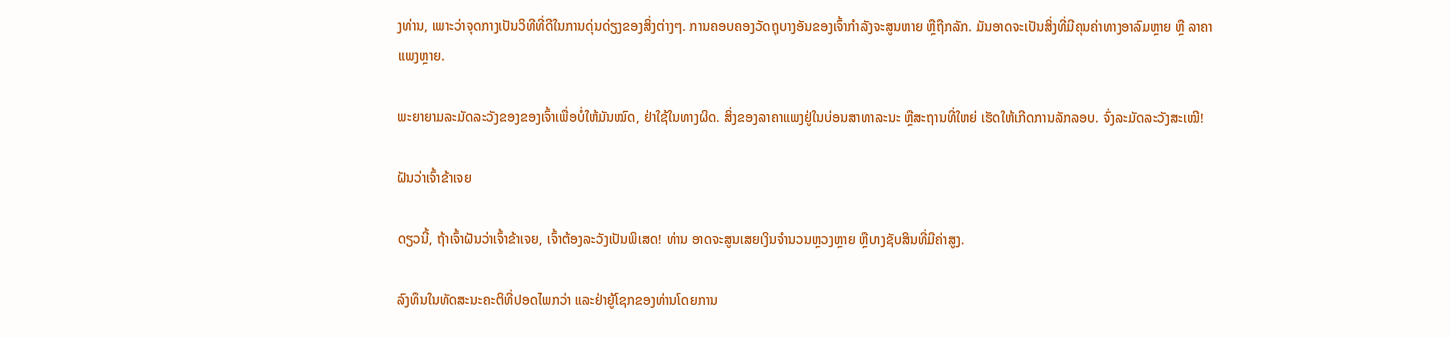ງທ່ານ, ເພາະວ່າຈຸດກາງເປັນວິທີທີ່ດີໃນການດຸ່ນດ່ຽງຂອງສິ່ງຕ່າງໆ. ການຄອບຄອງວັດຖຸບາງອັນຂອງເຈົ້າກຳລັງຈະສູນຫາຍ ຫຼືຖືກລັກ. ມັນອາດຈະເປັນສິ່ງທີ່ມີຄຸນຄ່າທາງອາລົມຫຼາຍ ຫຼື ລາຄາແພງຫຼາຍ.

ພະຍາຍາມລະມັດລະວັງຂອງຂອງເຈົ້າເພື່ອບໍ່ໃຫ້ມັນໝົດ, ຢ່າໃຊ້ໃນທາງຜິດ. ສິ່ງຂອງລາຄາແພງຢູ່ໃນບ່ອນສາທາລະນະ ຫຼືສະຖານທີ່ໃຫຍ່ ເຮັດໃຫ້ເກີດການລັກລອບ. ຈົ່ງລະມັດລະວັງສະເໝີ!

ຝັນວ່າເຈົ້າຂ້າເຈຍ

ດຽວນີ້, ຖ້າເຈົ້າຝັນວ່າເຈົ້າຂ້າເຈຍ, ເຈົ້າຕ້ອງລະວັງເປັນພິເສດ! ທ່ານ ອາດຈະສູນເສຍເງິນຈໍານວນຫຼວງຫຼາຍ ຫຼືບາງຊັບສິນທີ່ມີຄ່າສູງ.

ລົງທຶນໃນທັດສະນະຄະຕິທີ່ປອດໄພກວ່າ ແລະຢ່າຍູ້ໂຊກຂອງທ່ານໂດຍການ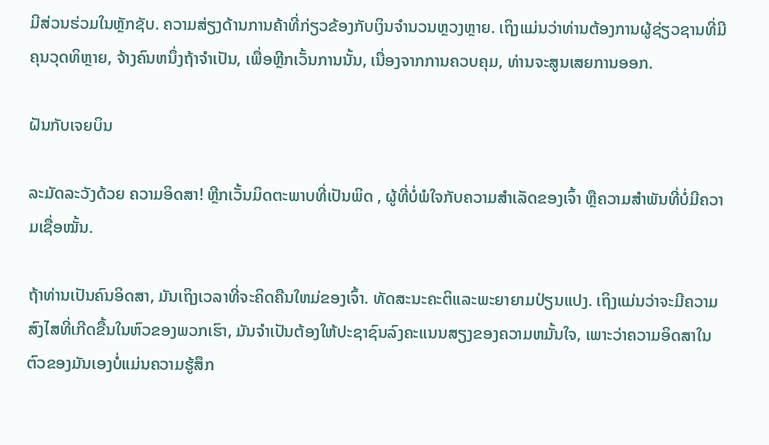ມີສ່ວນຮ່ວມໃນຫຼັກຊັບ. ຄວາມສ່ຽງດ້ານການຄ້າທີ່ກ່ຽວຂ້ອງກັບເງິນຈໍານວນຫຼວງຫຼາຍ. ເຖິງແມ່ນວ່າທ່ານຕ້ອງການຜູ້ຊ່ຽວຊານທີ່ມີຄຸນວຸດທິຫຼາຍ, ຈ້າງຄົນຫນຶ່ງຖ້າຈໍາເປັນ, ເພື່ອຫຼີກເວັ້ນການນັ້ນ, ເນື່ອງຈາກການຄວບຄຸມ, ທ່ານຈະສູນເສຍການອອກ.

ຝັນກັບເຈຍບິນ

ລະມັດລະວັງດ້ວຍ ຄວາມອິດສາ! ຫຼີກເວັ້ນມິດຕະພາບທີ່ເປັນພິດ , ຜູ້ທີ່ບໍ່ພໍໃຈກັບຄວາມສໍາເລັດຂອງເຈົ້າ ຫຼືຄວາມສໍາພັນທີ່ບໍ່ມີຄວາມເຊື່ອໝັ້ນ.

ຖ້າທ່ານເປັນຄົນອິດສາ, ມັນເຖິງເວລາທີ່ຈະຄິດຄືນໃຫມ່ຂອງເຈົ້າ. ທັດສະນະຄະຕິແລະພະຍາຍາມປ່ຽນແປງ. ເຖິງແມ່ນວ່າຈະມີຄວາມສົງໄສທີ່ເກີດຂື້ນໃນຫົວຂອງພວກເຮົາ, ມັນຈໍາເປັນຕ້ອງໃຫ້ປະຊາຊົນລົງຄະແນນສຽງຂອງຄວາມຫມັ້ນໃຈ, ເພາະວ່າຄວາມອິດສາໃນຕົວຂອງມັນເອງບໍ່ແມ່ນຄວາມຮູ້ສຶກ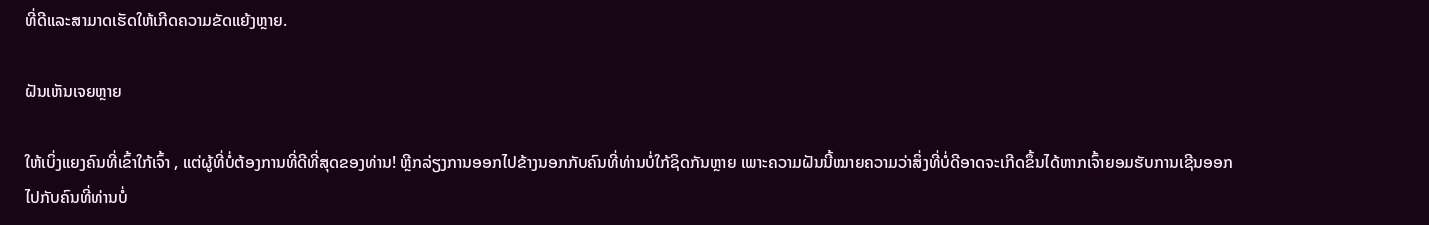ທີ່ດີແລະສາມາດເຮັດໃຫ້ເກີດຄວາມຂັດແຍ້ງຫຼາຍ.

ຝັນເຫັນເຈຍຫຼາຍ

ໃຫ້ເບິ່ງແຍງຄົນທີ່ເຂົ້າໃກ້ເຈົ້າ , ແຕ່ຜູ້ທີ່ບໍ່ຕ້ອງການທີ່ດີທີ່ສຸດຂອງທ່ານ! ຫຼີກລ່ຽງການອອກໄປຂ້າງນອກກັບຄົນທີ່ທ່ານບໍ່ໃກ້ຊິດກັນຫຼາຍ ເພາະຄວາມຝັນນີ້ໝາຍຄວາມວ່າສິ່ງທີ່ບໍ່ດີອາດຈະເກີດຂຶ້ນໄດ້ຫາກເຈົ້າຍອມຮັບການເຊີນອອກໄປກັບຄົນທີ່ທ່ານບໍ່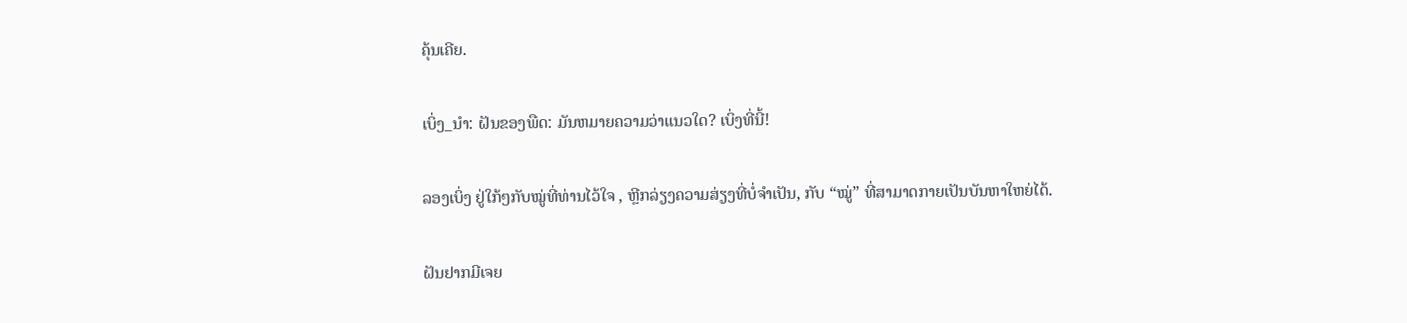ຄຸ້ນເຄີຍ.

ເບິ່ງ_ນຳ: ຝັນຂອງພືດ: ມັນຫມາຍຄວາມວ່າແນວໃດ? ເບິ່ງທີ່ນີ້!

ລອງເບິ່ງ ຢູ່ໃກ້ໆກັບໝູ່ທີ່ທ່ານໄວ້ໃຈ , ຫຼີກລ່ຽງຄວາມສ່ຽງທີ່ບໍ່ຈຳເປັນ, ກັບ “ໝູ່” ທີ່ສາມາດກາຍເປັນບັນຫາໃຫຍ່ໄດ້.

ຝັນຢາກມີເຈຍ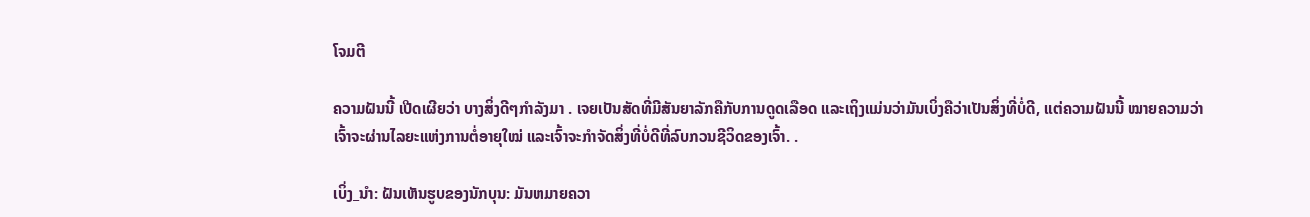ໂຈມຕີ

ຄວາມຝັນນີ້ ເປີດເຜີຍວ່າ ບາງສິ່ງດີໆກຳລັງມາ . ເຈຍເປັນສັດທີ່ມີສັນຍາລັກຄືກັບການດູດເລືອດ ແລະເຖິງແມ່ນວ່າມັນເບິ່ງຄືວ່າເປັນສິ່ງທີ່ບໍ່ດີ, ແຕ່ຄວາມຝັນນີ້ ໝາຍຄວາມວ່າເຈົ້າຈະຜ່ານໄລຍະແຫ່ງການຕໍ່ອາຍຸໃໝ່ ແລະເຈົ້າຈະກໍາຈັດສິ່ງທີ່ບໍ່ດີທີ່ລົບກວນຊີວິດຂອງເຈົ້າ. .

ເບິ່ງ_ນຳ: ຝັນເຫັນຮູບຂອງນັກບຸນ: ມັນຫມາຍຄວາ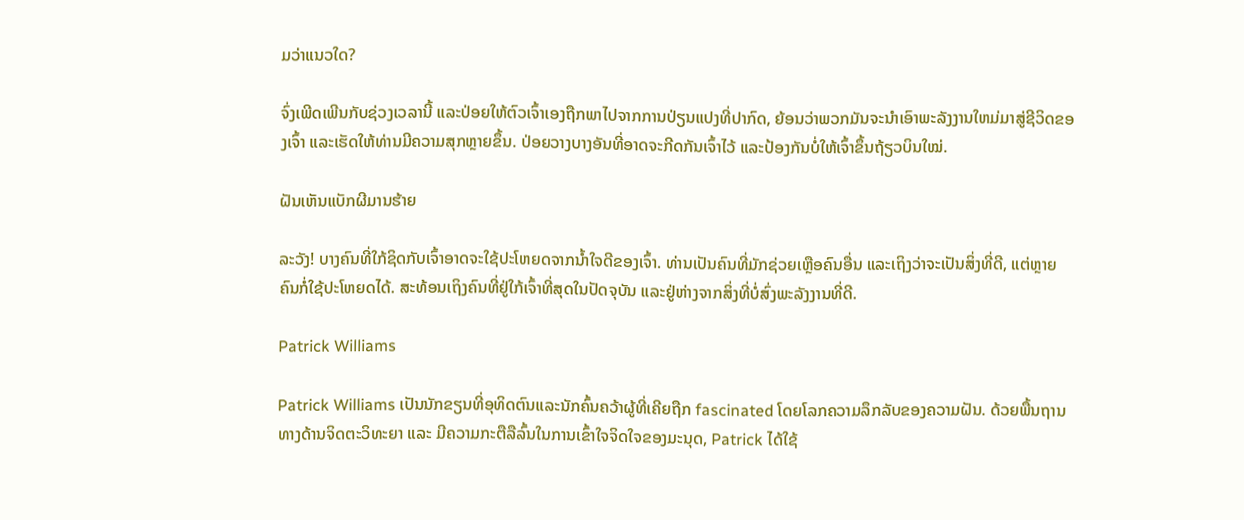ມວ່າແນວໃດ?

ຈົ່ງເພີດເພີນກັບຊ່ວງເວລານີ້ ແລະປ່ອຍໃຫ້ຕົວເຈົ້າເອງຖືກພາໄປຈາກການປ່ຽນແປງທີ່ປາກົດ, ຍ້ອນວ່າພວກມັນຈະນໍາເອົາພະລັງງານໃຫມ່ມາສູ່ຊີວິດຂອງເຈົ້າ ແລະເຮັດໃຫ້ທ່ານມີຄວາມສຸກຫຼາຍຂຶ້ນ. ປ່ອຍວາງບາງອັນທີ່ອາດຈະກີດກັນເຈົ້າໄວ້ ແລະປ້ອງກັນບໍ່ໃຫ້ເຈົ້າຂຶ້ນຖ້ຽວບິນໃໝ່.

ຝັນເຫັນແບັກຜີມານຮ້າຍ

ລະວັງ! ບາງຄົນທີ່ໃກ້ຊິດກັບເຈົ້າອາດຈະໃຊ້ປະໂຫຍດຈາກນໍ້າໃຈດີຂອງເຈົ້າ. ທ່ານເປັນຄົນທີ່ມັກຊ່ວຍເຫຼືອຄົນອື່ນ ແລະເຖິງວ່າຈະເປັນສິ່ງທີ່ດີ, ແຕ່ຫຼາຍຄົນກໍ່ໃຊ້ປະໂຫຍດໄດ້. ສະທ້ອນເຖິງຄົນທີ່ຢູ່ໃກ້ເຈົ້າທີ່ສຸດໃນປັດຈຸບັນ ແລະຢູ່ຫ່າງຈາກສິ່ງທີ່ບໍ່ສົ່ງພະລັງງານທີ່ດີ.

Patrick Williams

Patrick Williams ເປັນນັກຂຽນທີ່ອຸທິດຕົນແລະນັກຄົ້ນຄວ້າຜູ້ທີ່ເຄີຍຖືກ fascinated ໂດຍໂລກຄວາມລຶກລັບຂອງຄວາມຝັນ. ດ້ວຍພື້ນຖານທາງດ້ານຈິດຕະວິທະຍາ ແລະ ມີຄວາມກະຕືລືລົ້ນໃນການເຂົ້າໃຈຈິດໃຈຂອງມະນຸດ, Patrick ໄດ້ໃຊ້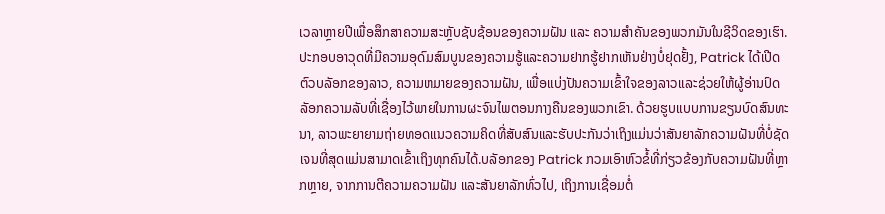ເວລາຫຼາຍປີເພື່ອສຶກສາຄວາມສະຫຼັບຊັບຊ້ອນຂອງຄວາມຝັນ ແລະ ຄວາມສຳຄັນຂອງພວກມັນໃນຊີວິດຂອງເຮົາ.ປະກອບອາວຸດທີ່ມີຄວາມອຸດົມສົມບູນຂອງຄວາມຮູ້ແລະຄວາມຢາກຮູ້ຢາກເຫັນຢ່າງບໍ່ຢຸດຢັ້ງ, Patrick ໄດ້ເປີດຕົວບລັອກຂອງລາວ, ຄວາມຫມາຍຂອງຄວາມຝັນ, ເພື່ອແບ່ງປັນຄວາມເຂົ້າໃຈຂອງລາວແລະຊ່ວຍໃຫ້ຜູ້ອ່ານປົດລັອກຄວາມລັບທີ່ເຊື່ອງໄວ້ພາຍໃນການຜະຈົນໄພຕອນກາງຄືນຂອງພວກເຂົາ. ດ້ວຍຮູບແບບການຂຽນບົດສົນທະນາ, ລາວພະຍາຍາມຖ່າຍທອດແນວຄວາມຄິດທີ່ສັບສົນແລະຮັບປະກັນວ່າເຖິງແມ່ນວ່າສັນຍາລັກຄວາມຝັນທີ່ບໍ່ຊັດເຈນທີ່ສຸດແມ່ນສາມາດເຂົ້າເຖິງທຸກຄົນໄດ້.ບລັອກຂອງ Patrick ກວມເອົາຫົວຂໍ້ທີ່ກ່ຽວຂ້ອງກັບຄວາມຝັນທີ່ຫຼາກຫຼາຍ, ຈາກການຕີຄວາມຄວາມຝັນ ແລະສັນຍາລັກທົ່ວໄປ, ເຖິງການເຊື່ອມຕໍ່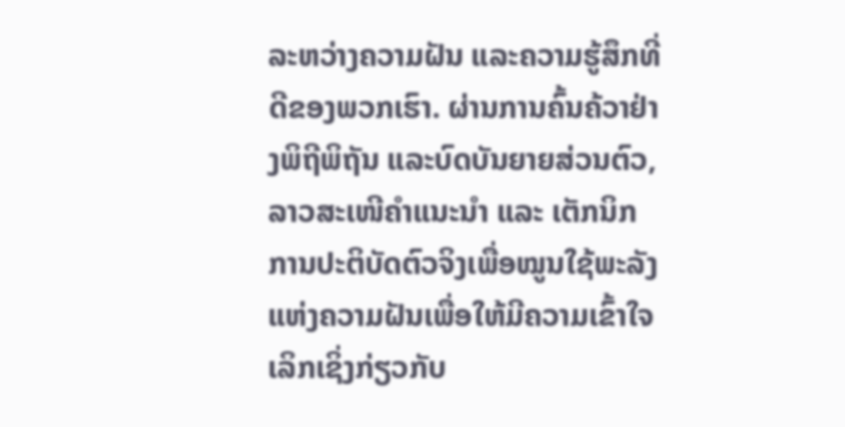ລະຫວ່າງຄວາມຝັນ ແລະຄວາມຮູ້ສຶກທີ່ດີຂອງພວກເຮົາ. ຜ່ານການຄົ້ນຄ້ວາຢ່າງພິຖີພິຖັນ ແລະບົດບັນຍາຍສ່ວນຕົວ, ລາວສະເໜີຄຳແນະນຳ ແລະ ເຕັກນິກການປະຕິບັດຕົວຈິງເພື່ອໝູນໃຊ້ພະລັງແຫ່ງຄວາມຝັນເພື່ອໃຫ້ມີຄວາມເຂົ້າໃຈເລິກເຊິ່ງກ່ຽວກັບ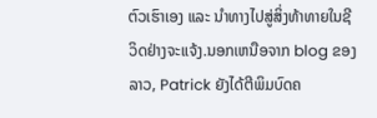ຕົວເຮົາເອງ ແລະ ນຳທາງໄປສູ່ສິ່ງທ້າທາຍໃນຊີວິດຢ່າງຈະແຈ້ງ.ນອກເຫນືອຈາກ blog ຂອງລາວ, Patrick ຍັງໄດ້ຕີພິມບົດຄ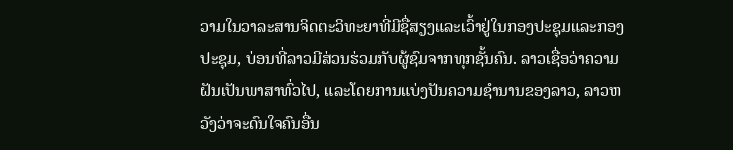ວາມໃນວາລະສານຈິດຕະວິທະຍາທີ່ມີຊື່ສຽງແລະເວົ້າຢູ່ໃນກອງປະຊຸມແລະກອງປະຊຸມ, ບ່ອນທີ່ລາວມີສ່ວນຮ່ວມກັບຜູ້ຊົມຈາກທຸກຊັ້ນຄົນ. ລາວເຊື່ອວ່າຄວາມຝັນເປັນພາສາທົ່ວໄປ, ແລະໂດຍການແບ່ງປັນຄວາມຊໍານານຂອງລາວ, ລາວຫວັງວ່າຈະດົນໃຈຄົນອື່ນ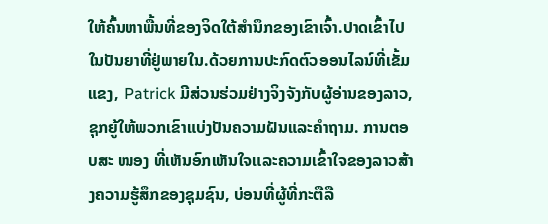ໃຫ້ຄົ້ນຫາພື້ນທີ່ຂອງຈິດໃຕ້ສໍານຶກຂອງເຂົາເຈົ້າ.ປາດເຂົ້າໄປໃນປັນຍາທີ່ຢູ່ພາຍໃນ.ດ້ວຍການປະກົດຕົວອອນໄລນ໌ທີ່ເຂັ້ມແຂງ, Patrick ມີສ່ວນຮ່ວມຢ່າງຈິງຈັງກັບຜູ້ອ່ານຂອງລາວ, ຊຸກຍູ້ໃຫ້ພວກເຂົາແບ່ງປັນຄວາມຝັນແລະຄໍາຖາມ. ການຕອບສະ ໜອງ ທີ່ເຫັນອົກເຫັນໃຈແລະຄວາມເຂົ້າໃຈຂອງລາວສ້າງຄວາມຮູ້ສຶກຂອງຊຸມຊົນ, ບ່ອນທີ່ຜູ້ທີ່ກະຕືລື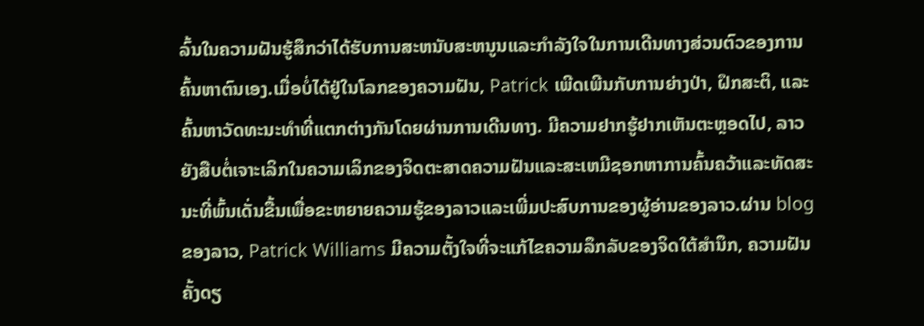ລົ້ນໃນຄວາມຝັນຮູ້ສຶກວ່າໄດ້ຮັບການສະຫນັບສະຫນູນແລະກໍາລັງໃຈໃນການເດີນທາງສ່ວນຕົວຂອງການຄົ້ນຫາຕົນເອງ.ເມື່ອບໍ່ໄດ້ຢູ່ໃນໂລກຂອງຄວາມຝັນ, Patrick ເພີດເພີນກັບການຍ່າງປ່າ, ຝຶກສະຕິ, ແລະຄົ້ນຫາວັດທະນະທໍາທີ່ແຕກຕ່າງກັນໂດຍຜ່ານການເດີນທາງ. ມີຄວາມຢາກຮູ້ຢາກເຫັນຕະຫຼອດໄປ, ລາວຍັງສືບຕໍ່ເຈາະເລິກໃນຄວາມເລິກຂອງຈິດຕະສາດຄວາມຝັນແລະສະເຫມີຊອກຫາການຄົ້ນຄວ້າແລະທັດສະນະທີ່ພົ້ນເດັ່ນຂື້ນເພື່ອຂະຫຍາຍຄວາມຮູ້ຂອງລາວແລະເພີ່ມປະສົບການຂອງຜູ້ອ່ານຂອງລາວ.ຜ່ານ blog ຂອງລາວ, Patrick Williams ມີຄວາມຕັ້ງໃຈທີ່ຈະແກ້ໄຂຄວາມລຶກລັບຂອງຈິດໃຕ້ສໍານຶກ, ຄວາມຝັນຄັ້ງດຽ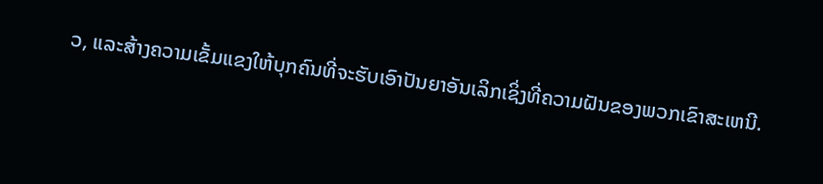ວ, ແລະສ້າງຄວາມເຂັ້ມແຂງໃຫ້ບຸກຄົນທີ່ຈະຮັບເອົາປັນຍາອັນເລິກເຊິ່ງທີ່ຄວາມຝັນຂອງພວກເຂົາສະເຫນີ.